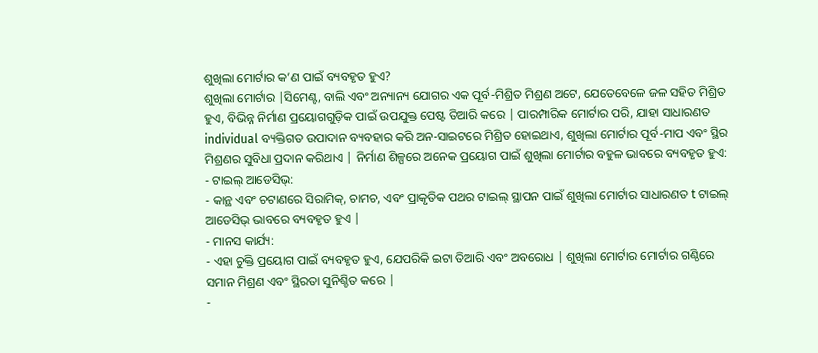ଶୁଖିଲା ମୋର୍ଟାର କ’ଣ ପାଇଁ ବ୍ୟବହୃତ ହୁଏ?
ଶୁଖିଲା ମୋର୍ଟାର |ସିମେଣ୍ଟ, ବାଲି ଏବଂ ଅନ୍ୟାନ୍ୟ ଯୋଗର ଏକ ପୂର୍ବ-ମିଶ୍ରିତ ମିଶ୍ରଣ ଅଟେ, ଯେତେବେଳେ ଜଳ ସହିତ ମିଶ୍ରିତ ହୁଏ, ବିଭିନ୍ନ ନିର୍ମାଣ ପ୍ରୟୋଗଗୁଡ଼ିକ ପାଇଁ ଉପଯୁକ୍ତ ପେଷ୍ଟ ତିଆରି କରେ | ପାରମ୍ପାରିକ ମୋର୍ଟାର ପରି, ଯାହା ସାଧାରଣତ individual ବ୍ୟକ୍ତିଗତ ଉପାଦାନ ବ୍ୟବହାର କରି ଅନ-ସାଇଟରେ ମିଶ୍ରିତ ହୋଇଥାଏ, ଶୁଖିଲା ମୋର୍ଟାର ପୂର୍ବ-ମାପ ଏବଂ ସ୍ଥିର ମିଶ୍ରଣର ସୁବିଧା ପ୍ରଦାନ କରିଥାଏ | ନିର୍ମାଣ ଶିଳ୍ପରେ ଅନେକ ପ୍ରୟୋଗ ପାଇଁ ଶୁଖିଲା ମୋର୍ଟାର ବହୁଳ ଭାବରେ ବ୍ୟବହୃତ ହୁଏ:
- ଟାଇଲ୍ ଆଡେସିଭ୍:
- କାନ୍ଥ ଏବଂ ଚଟାଣରେ ସିରାମିକ୍, ଚାମଚ, ଏବଂ ପ୍ରାକୃତିକ ପଥର ଟାଇଲ୍ ସ୍ଥାପନ ପାଇଁ ଶୁଖିଲା ମୋର୍ଟାର ସାଧାରଣତ t ଟାଇଲ୍ ଆଡେସିଭ୍ ଭାବରେ ବ୍ୟବହୃତ ହୁଏ |
- ମାନସ କାର୍ଯ୍ୟ:
- ଏହା ଚୁକ୍ତି ପ୍ରୟୋଗ ପାଇଁ ବ୍ୟବହୃତ ହୁଏ, ଯେପରିକି ଇଟା ତିଆରି ଏବଂ ଅବରୋଧ | ଶୁଖିଲା ମୋର୍ଟାର ମୋର୍ଟାର ଗଣ୍ଠିରେ ସମାନ ମିଶ୍ରଣ ଏବଂ ସ୍ଥିରତା ସୁନିଶ୍ଚିତ କରେ |
-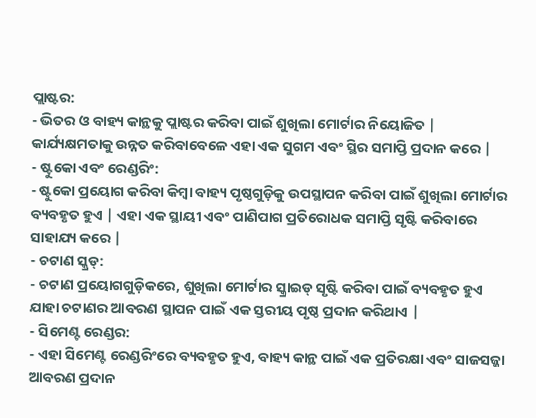ପ୍ଲାଷ୍ଟର:
- ଭିତର ଓ ବାହ୍ୟ କାନ୍ଥକୁ ପ୍ଲାଷ୍ଟର କରିବା ପାଇଁ ଶୁଖିଲା ମୋର୍ଟାର ନିୟୋଜିତ | କାର୍ଯ୍ୟକ୍ଷମତାକୁ ଉନ୍ନତ କରିବାବେଳେ ଏହା ଏକ ସୁଗମ ଏବଂ ସ୍ଥିର ସମାପ୍ତି ପ୍ରଦାନ କରେ |
- ଷ୍ଟୁକୋ ଏବଂ ରେଣ୍ଡରିଂ:
- ଷ୍ଟୁକୋ ପ୍ରୟୋଗ କରିବା କିମ୍ବା ବାହ୍ୟ ପୃଷ୍ଠଗୁଡ଼ିକୁ ଉପସ୍ଥାପନ କରିବା ପାଇଁ ଶୁଖିଲା ମୋର୍ଟାର ବ୍ୟବହୃତ ହୁଏ | ଏହା ଏକ ସ୍ଥାୟୀ ଏବଂ ପାଣିପାଗ ପ୍ରତିରୋଧକ ସମାପ୍ତି ସୃଷ୍ଟି କରିବାରେ ସାହାଯ୍ୟ କରେ |
- ଚଟାଣ ସ୍କ୍ରଡ୍:
- ଚଟାଣ ପ୍ରୟୋଗଗୁଡ଼ିକରେ, ଶୁଖିଲା ମୋର୍ଟାର ସ୍କ୍ରାଇଡ୍ ସୃଷ୍ଟି କରିବା ପାଇଁ ବ୍ୟବହୃତ ହୁଏ ଯାହା ଚଟାଣର ଆବରଣ ସ୍ଥାପନ ପାଇଁ ଏକ ସ୍ତରୀୟ ପୃଷ୍ଠ ପ୍ରଦାନ କରିଥାଏ |
- ସିମେଣ୍ଟ ରେଣ୍ଡର:
- ଏହା ସିମେଣ୍ଟ ରେଣ୍ଡରିଂରେ ବ୍ୟବହୃତ ହୁଏ, ବାହ୍ୟ କାନ୍ଥ ପାଇଁ ଏକ ପ୍ରତିରକ୍ଷା ଏବଂ ସାଜସଜ୍ଜା ଆବରଣ ପ୍ରଦାନ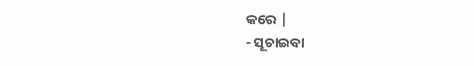କରେ |
- ସୂଚାଇବା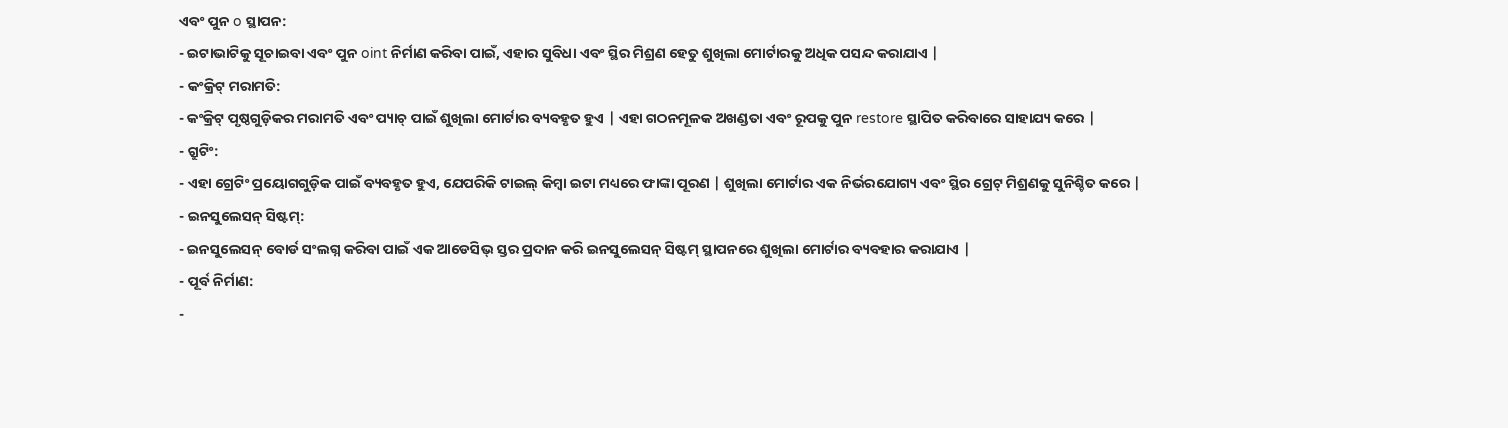ଏବଂ ପୁନ o ସ୍ଥାପନ:
- ଇଟାଭାଟିକୁ ସୂଚାଇବା ଏବଂ ପୁନ oint ନିର୍ମାଣ କରିବା ପାଇଁ, ଏହାର ସୁବିଧା ଏବଂ ସ୍ଥିର ମିଶ୍ରଣ ହେତୁ ଶୁଖିଲା ମୋର୍ଟାରକୁ ଅଧିକ ପସନ୍ଦ କରାଯାଏ |
- କଂକ୍ରିଟ୍ ମରାମତି:
- କଂକ୍ରିଟ୍ ପୃଷ୍ଠଗୁଡ଼ିକର ମରାମତି ଏବଂ ପ୍ୟାଚ୍ ପାଇଁ ଶୁଖିଲା ମୋର୍ଟାର ବ୍ୟବହୃତ ହୁଏ | ଏହା ଗଠନମୂଳକ ଅଖଣ୍ଡତା ଏବଂ ରୂପକୁ ପୁନ restore ସ୍ଥାପିତ କରିବାରେ ସାହାଯ୍ୟ କରେ |
- ଗ୍ରୁଟିଂ:
- ଏହା ଗ୍ରେଟିଂ ପ୍ରୟୋଗଗୁଡ଼ିକ ପାଇଁ ବ୍ୟବହୃତ ହୁଏ, ଯେପରିକି ଟାଇଲ୍ କିମ୍ବା ଇଟା ମଧ୍ୟରେ ଫାଙ୍କା ପୂରଣ | ଶୁଖିଲା ମୋର୍ଟାର ଏକ ନିର୍ଭରଯୋଗ୍ୟ ଏବଂ ସ୍ଥିର ଗ୍ରେଟ୍ ମିଶ୍ରଣକୁ ସୁନିଶ୍ଚିତ କରେ |
- ଇନସୁଲେସନ୍ ସିଷ୍ଟମ୍:
- ଇନସୁଲେସନ୍ ବୋର୍ଡ ସଂଲଗ୍ନ କରିବା ପାଇଁ ଏକ ଆଡେସିଭ୍ ସ୍ତର ପ୍ରଦାନ କରି ଇନସୁଲେସନ୍ ସିଷ୍ଟମ୍ ସ୍ଥାପନରେ ଶୁଖିଲା ମୋର୍ଟାର ବ୍ୟବହାର କରାଯାଏ |
- ପୂର୍ବ ନିର୍ମାଣ:
-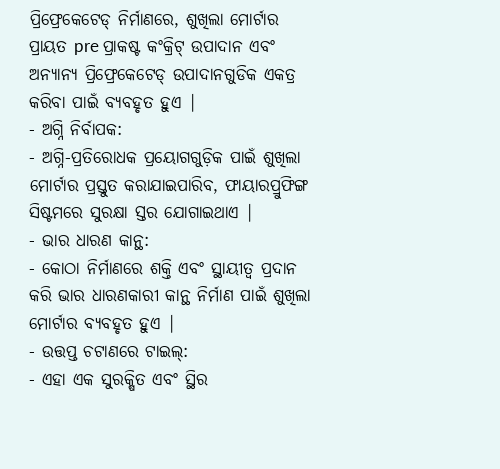ପ୍ରିଫ୍ରେକେଟେଡ୍ ନିର୍ମାଣରେ, ଶୁଖିଲା ମୋର୍ଟାର ପ୍ରାୟତ pre ପ୍ରାକଷ୍ଟ କଂକ୍ରିଟ୍ ଉପାଦାନ ଏବଂ ଅନ୍ୟାନ୍ୟ ପ୍ରିଫ୍ରେକେଟେଡ୍ ଉପାଦାନଗୁଡିକ ଏକତ୍ର କରିବା ପାଇଁ ବ୍ୟବହୃତ ହୁଏ |
- ଅଗ୍ନି ନିର୍ବାପକ:
- ଅଗ୍ନି-ପ୍ରତିରୋଧକ ପ୍ରୟୋଗଗୁଡ଼ିକ ପାଇଁ ଶୁଖିଲା ମୋର୍ଟାର ପ୍ରସ୍ତୁତ କରାଯାଇପାରିବ, ଫାୟାରପ୍ରୁଫିଙ୍ଗ ସିଷ୍ଟମରେ ସୁରକ୍ଷା ସ୍ତର ଯୋଗାଇଥାଏ |
- ଭାର ଧାରଣ କାନ୍ଥ:
- କୋଠା ନିର୍ମାଣରେ ଶକ୍ତି ଏବଂ ସ୍ଥାୟୀତ୍ୱ ପ୍ରଦାନ କରି ଭାର ଧାରଣକାରୀ କାନ୍ଥ ନିର୍ମାଣ ପାଇଁ ଶୁଖିଲା ମୋର୍ଟାର ବ୍ୟବହୃତ ହୁଏ |
- ଉତ୍ତପ୍ତ ଚଟାଣରେ ଟାଇଲ୍:
- ଏହା ଏକ ସୁରକ୍ଷିତ ଏବଂ ସ୍ଥିର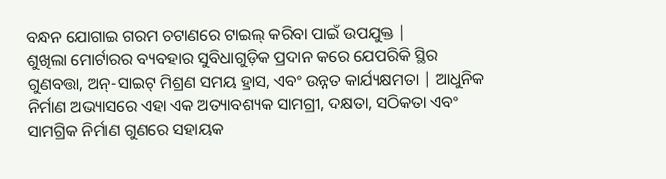ବନ୍ଧନ ଯୋଗାଇ ଗରମ ଚଟାଣରେ ଟାଇଲ୍ କରିବା ପାଇଁ ଉପଯୁକ୍ତ |
ଶୁଖିଲା ମୋର୍ଟାରର ବ୍ୟବହାର ସୁବିଧାଗୁଡ଼ିକ ପ୍ରଦାନ କରେ ଯେପରିକି ସ୍ଥିର ଗୁଣବତ୍ତା, ଅନ୍-ସାଇଟ୍ ମିଶ୍ରଣ ସମୟ ହ୍ରାସ, ଏବଂ ଉନ୍ନତ କାର୍ଯ୍ୟକ୍ଷମତା | ଆଧୁନିକ ନିର୍ମାଣ ଅଭ୍ୟାସରେ ଏହା ଏକ ଅତ୍ୟାବଶ୍ୟକ ସାମଗ୍ରୀ, ଦକ୍ଷତା, ସଠିକତା ଏବଂ ସାମଗ୍ରିକ ନିର୍ମାଣ ଗୁଣରେ ସହାୟକ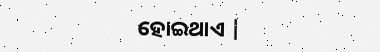ହୋଇଥାଏ |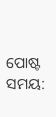ପୋଷ୍ଟ ସମୟ: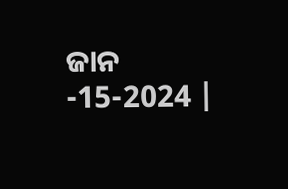ଜାନ -15-2024 |